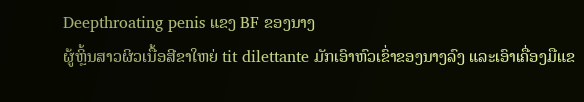Deepthroating penis ແຂງ BF ຂອງນາງ
ຜູ້ຫຼິ້ນສາວຜິວເນື້ອສີຂາໃຫຍ່ tit dilettante ມັກເອົາຫົວເຂົ່າຂອງນາງລົງ ແລະເອົາເຄື່ອງມືແຂ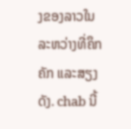ງຂອງລາວໃນລະຫວ່າງທີ່ຄຶກຄັກ ແລະສຽງດັງ. chab ນີ້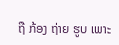ຖື ກ້ອງ ຖ່າຍ ຮູບ ເພາະ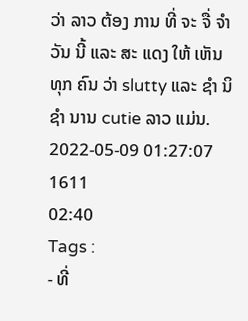ວ່າ ລາວ ຕ້ອງ ການ ທີ່ ຈະ ຈື່ ຈໍາ ວັນ ນີ້ ແລະ ສະ ແດງ ໃຫ້ ເຫັນ ທຸກ ຄົນ ວ່າ slutty ແລະ ຊໍາ ນິ ຊໍາ ນານ cutie ລາວ ແມ່ນ.
2022-05-09 01:27:07
1611
02:40
Tags :
- ທີ່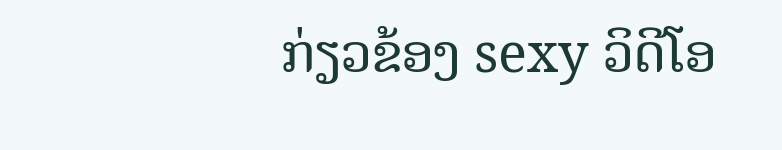ກ່ຽວຂ້ອງ sexy ວິດີໂອ